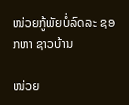ໜ່ວຍກູ້ພັຍບໍ່ລົດລະ ຊອກຫາ ຊາວບ້ານ

ໜ່ວຍ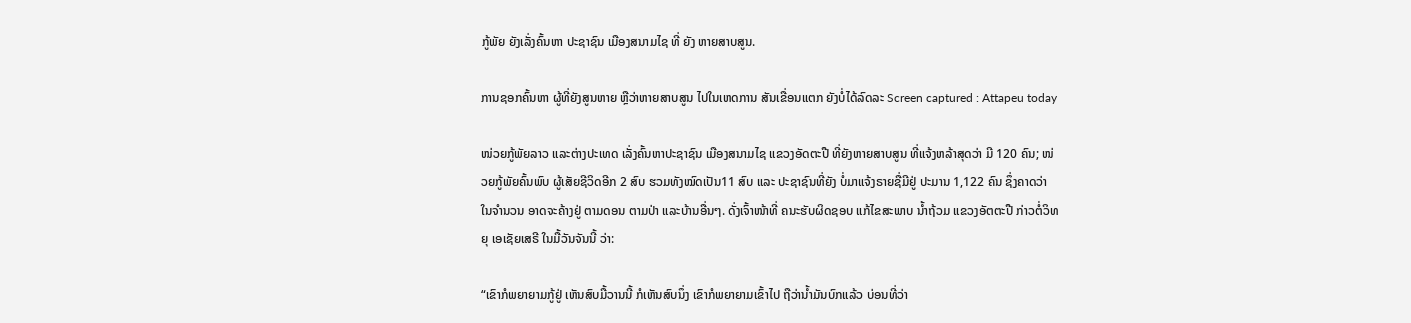ກູ້ພັຍ ຍັງເລັ່ງຄົ້ນຫາ ປະຊາຊົນ ເມືອງສນາມໄຊ ທີ່ ຍັງ ຫາຍສາບສູນ.

ການຊອກຄົ້ນຫາ ຜູ້ທີ່ຍັງສູນຫາຍ ຫຼືວ່າຫາຍສາບສູນ ໄປໃນເຫດການ ສັນເຂື່ອນແຕກ ຍັງບໍ່ໄດ້ລົດລະ Screen captured : Attapeu today

ໜ່ວຍກູ້ພັຍລາວ ແລະຕ່າງປະເທດ ເລັ່ງຄົ້ນຫາປະຊາຊົນ ເມືອງສນາມໄຊ ແຂວງອັດຕະປື ທີ່ຍັງຫາຍສາບສູນ ທີ່ແຈ້ງຫລ້າສຸດວ່າ ມີ 120 ຄົນ; ໜ່ວຍກູ້ພັຍຄົ້ນພົບ ຜູ້ເສັຍຊີວິດອີກ 2 ສົບ ຮວມທັງໝົດເປັນ11 ສົບ ແລະ ປະຊາຊົນທີ່ຍັງ ບໍ່ມາແຈ້ງຣາຍຊື່ມີຢູ່ ປະມານ 1,122 ຄົນ ຊຶ່ງຄາດວ່າ ໃນຈໍານວນ ອາດຈະຄ້າງຢູ່ ຕາມດອນ ຕາມປ່າ ແລະບ້ານອື່ນໆ. ດັ່ງເຈົ້າໜ້າທີ່ ຄນະຮັບຜິດຊອບ ແກ້ໄຂສະພາບ ນໍ້າຖ້ວມ ແຂວງອັຕຕະປື ກ່າວຕໍ່ວິທຍຸ ເອເຊັຍເສຣີ ໃນມື້ວັນຈັນນີ້ ວ່າ:

“ເຂົາກໍພຍາຍາມກູ້ຢູ່ ເຫັນສົບມື້ວານນີ້ ກໍເຫັນສົບນຶ່ງ ເຂົາກໍພຍາຍາມເຂົ້າໄປ ຖືວ່ານໍ້າມັນບົກແລ້ວ ບ່ອນທີ່ວ່າ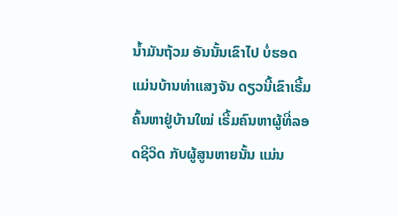ນໍ້າມັນຖ້ວມ ອັນນັ້ນເຂົາໄປ ບໍ່ຮອດ ແມ່ນບ້ານທ່າແສງຈັນ ດຽວນີ້ເຂົາເຣີ້ມຄົ້ນຫາຢູ່ບ້ານໃໝ່ ເຣີ້ມຄົນຫາຜູ້ທີ່ລອດຊີວິດ ກັບຜູ້ສູນຫາຍນັ້ນ ແມ່ນ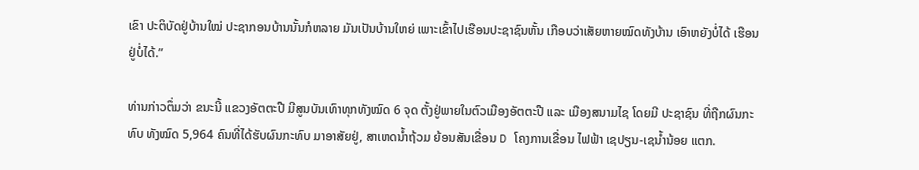ເຂົາ ປະຕິບັດຢູ່ບ້ານໃໝ່ ປະຊາກອນບ້ານນັ້ນກໍຫລາຍ ມັນເປັນບ້ານໃຫຍ່ ເພາະເຂົ້າໄປເຮືອນປະຊາຊົນຫັ້ນ ເກືອບວ່າເສັຍຫາຍໝົດທັງບ້ານ ເອົາຫຍັງບໍ່ໄດ້ ເຮືອນຢູ່ບໍ່ໄດ້.”

ທ່ານກ່າວຕຶ່ມວ່າ ຂນະນີ້ ແຂວງອັຕຕະປື ມີສູນບັນເທົາທຸກທັງໝົດ 6 ຈຸດ ຕັ້ງຢູ່ພາຍໃນຕົວເມືອງອັຕຕະປື ແລະ ເມືອງສນາມໄຊ ໂດຍມີ ປະຊາຊົນ ທີ່ຖືກຜົນກະທົບ ທັງໝົດ 5,964 ຄົນທີ່ໄດ້ຮັບຜົນກະທົບ ມາອາສັຍຢູ່, ສາເຫດນໍ້າຖ້ວມ ຍ້ອນສັນເຂື່ອນ D ໂຄງການເຂື່ອນ ໄຟຟ້າ ເຊປຽນ-ເຊນໍ້ານ້ອຍ ແຕກ.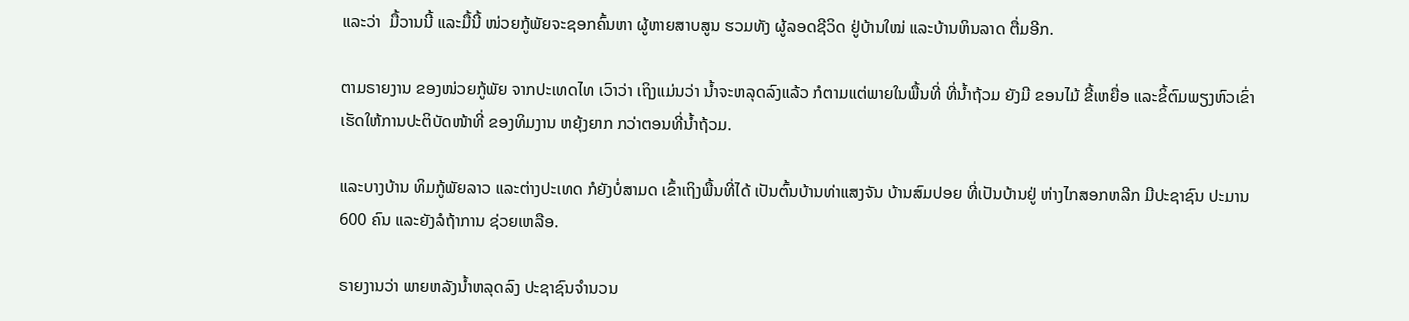ແລະວ່າ  ມື້ວານນີ້ ແລະມື້ນີ້ ໜ່ວຍກູ້ພັຍຈະຊອກຄົ້ນຫາ ຜູ້ຫາຍສາບສູນ ຮວມທັງ ຜູ້ລອດຊີວິດ ຢູ່ບ້ານໃໝ່ ແລະບ້ານຫິນລາດ ຕື່ມອີກ.

ຕາມຣາຍງານ ຂອງໜ່ວຍກູ້ພັຍ ຈາກປະເທດໄທ ເວົາວ່າ ເຖິງແມ່ນວ່າ ນໍ້າຈະຫລຸດລົງແລ້ວ ກໍຕາມແຕ່ພາຍໃນພື້ນທີ່ ທີ່ນໍ້າຖ້ວມ ຍັງມີ ຂອນໄມ້ ຂີ້ເຫຍື່ອ ແລະຂິ້ຕົມພຽງຫົວເຂົ່າ ເຮັດໃຫ້ການປະຕິບັດໜ້າທີ່ ຂອງທິມງານ ຫຍຸ້ງຍາກ ກວ່າຕອນທີ່ນໍ້າຖ້ວມ.

ແລະບາງບ້ານ ທິມກູ້ພັຍລາວ ແລະຕ່າງປະເທດ ກໍຍັງບໍ່ສາມດ ເຂົ້າເຖິງພື້ນທີ່ໄດ້ ເປັນຕົ້ນບ້ານທ່າແສງຈັນ ບ້ານສົມປອຍ ທີ່ເປັນບ້ານຢູ່ ຫ່າງໄກສອກຫລີກ ມີປະຊາຊົນ ປະມານ 600 ຄົນ ແລະຍັງລໍຖ້າການ ຊ່ວຍເຫລືອ.

ຣາຍງານວ່າ ພາຍຫລັງນໍ້າຫລຸດລົງ ປະຊາຊົນຈໍານວນ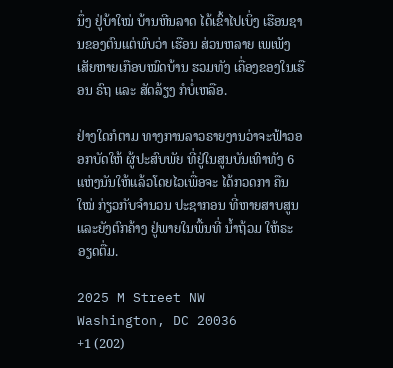ນຶ່ງ ຢູ່ບ້າໃໝ່ ບ້ານຫີນລາດ ໄດ້ເຂົ້າໄປເບິ່ງ ເຮືອນຊານຂອງຕົນແຕ່ພົບວ່າ ເຮືອນ ສ່ວນຫລາຍ ເພເພັງເສັຍຫາຍເກືອບໝົດບ້ານ ຮວມທັງ ເຄື່ອງຂອງໃນເຮືອນ ຣົຖ ແລະ ສັດລ້ຽງ ກໍບໍ່ເຫລືອ.

ຢ່າງໃດກໍຕາມ ທາງການລາວຣາຍງານວ່າຈະຟ້າວອອກບັດໃຫ້ ຜູ້ປະສົບພັຍ ທີ່ຢູ່ໃນສູນບັນເທົາທັງ 6 ແຫ່ງນັນໃຫ້ແລ້ວໂດຍໄວເພື່ອຈະ ໄດ້ກວດກາ ຄືນໃໝ່ ກ່ຽວກັບຈໍານວນ ປະຊາກອນ ທີ່ຫາຍສາບສູນ ແລະຍັງຕົກຄ້າງ ຢູ່ພາຍໃນພື້ນທີ່ ນໍ້າຖ້ວມ ໃຫ້ຣະອຽດຕື່ມ.

2025 M Street NW
Washington, DC 20036
+1 (202)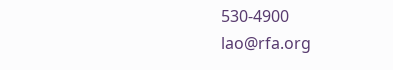530-4900
lao@rfa.org